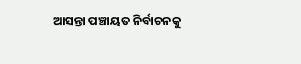ଆସନ୍ତା ପଞ୍ଚାୟତ ନିର୍ବାଚନକୁ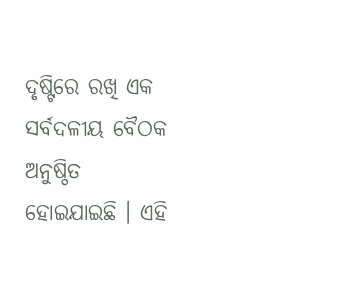ଦୃଷ୍ଟିରେ ରଖି ଏକ ସର୍ବଦଳୀୟ ବୈଠକ ଅନୁଷ୍ଠିତ ହୋଇଯାଇଛି । ଏହି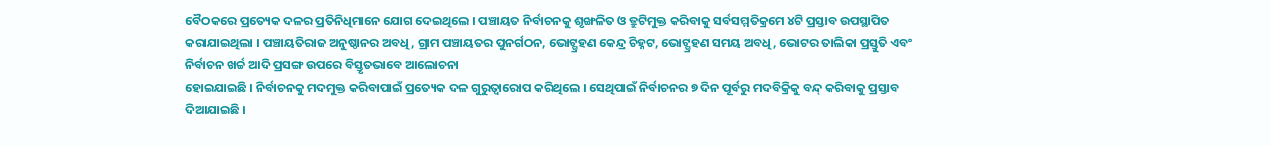ବୈଠକରେ ପ୍ରତ୍ୟେକ ଦଳର ପ୍ରତିନିଧିମାନେ ଯୋଗ ଦେଇଥିଲେ । ପଞ୍ଚାୟତ ନିର୍ବାଚନକୁ ଶୃଙ୍ଖଳିତ ଓ ତ୍ରୁଟିମୁକ୍ତ କରିବାକୁ ସର୍ବସମ୍ମତିକ୍ରମେ ୪ଟି ପ୍ରସ୍ତାବ ଉପସ୍ଥାପିତ କରାଯାଇଥିଲା । ପଞ୍ଚାୟତିରାଜ ଅନୁଷ୍ଠାନର ଅବଧି, ଗ୍ରାମ ପଞ୍ଚାୟତର ପୁନର୍ଗଠନ, ଭୋଟ୍ଗ୍ରହଣ କେନ୍ଦ୍ର ଚିହ୍ନଟ, ଭୋଟ୍ଗ୍ରହଣ ସମୟ ଅବଧି, ଭୋଟର ତାଲିକା ପ୍ରସ୍ତୁତି ଏବଂ ନିର୍ବାଚନ ଖର୍ଚ୍ଚ ଆଦି ପ୍ରସଙ୍ଗ ଉପରେ ବିସ୍ତୃତଭାବେ ଆଲୋଚନା
ହୋଇଯାଇଛି । ନିର୍ବାଚନକୁ ମଦମୁକ୍ତ କରିବାପାଇଁ ପ୍ରତ୍ୟେକ ଦଳ ଗୁରୁତ୍ୱାରୋପ କରିଥିଲେ । ସେଥିପାଇଁ ନିର୍ବାଚନର ୭ ଦିନ ପୂର୍ବରୁ ମଦବିକ୍ରିକୁ ବନ୍ଦ୍ କରିବାକୁ ପ୍ରସ୍ତାବ ଦିଆଯାଇଛି ।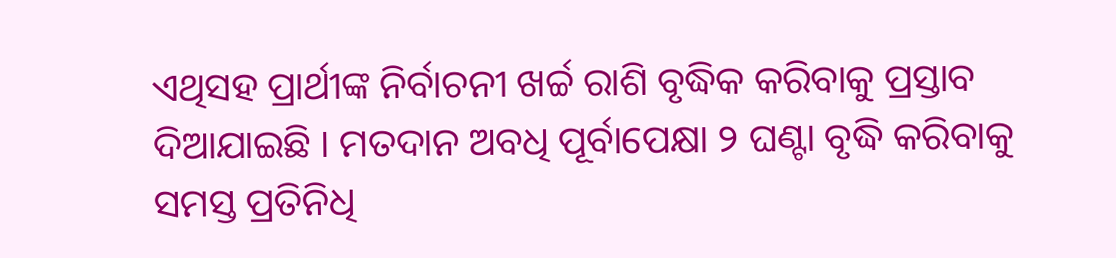ଏଥିସହ ପ୍ରାର୍ଥୀଙ୍କ ନିର୍ବାଚନୀ ଖର୍ଚ୍ଚ ରାଶି ବୃଦ୍ଧିକ କରିବାକୁ ପ୍ରସ୍ତାବ ଦିଆଯାଇଛି । ମତଦାନ ଅବଧି ପୂର୍ବାପେକ୍ଷା ୨ ଘଣ୍ଟା ବୃଦ୍ଧି କରିବାକୁ ସମସ୍ତ ପ୍ରତିନିଧି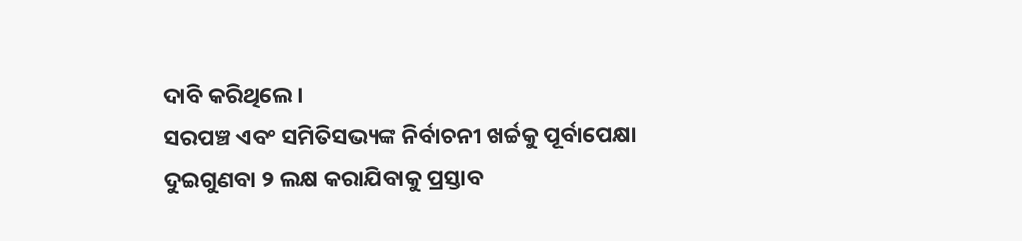ଦାବି କରିଥିଲେ ।
ସରପଞ୍ଚ ଏବଂ ସମିତିସଭ୍ୟଙ୍କ ନିର୍ବାଚନୀ ଖର୍ଚ୍ଚକୁ ପୂର୍ବାପେକ୍ଷା ଦୁଇଗୁଣବା ୨ ଲକ୍ଷ କରାଯିବାକୁ ପ୍ରସ୍ତାବ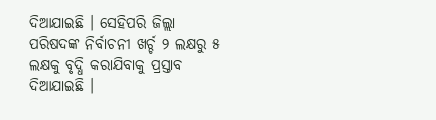ଦିଆଯାଇଛି । ସେହିପରି ଜିଲ୍ଲା ପରିଷଦଙ୍କ ନିର୍ବାଚନୀ ଖର୍ଚ୍ଚ ୨ ଲକ୍ଷରୁ ୫ ଲକ୍ଷକୁ ବୃଦ୍ଧି କରାଯିବାକୁ ପ୍ରସ୍ତାବ ଦିଆଯାଇଛି ।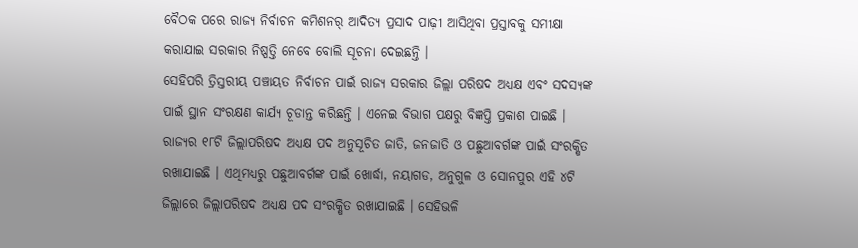ବୈଠକ ପରେ ରାଜ୍ୟ ନିର୍ବାଚନ କମିଶନର୍ ଆଦିତ୍ୟ ପ୍ରସାଦ ପାଢ଼ୀ ଆସିଥିବା ପ୍ରସ୍ତାବକୁ ସମୀକ୍ଷା କରାଯାଇ ସରକାର ନିଷ୍ପତ୍ତି ନେବେ ବୋଲି ସୂଚନା ଦେଇଛନ୍ତି ।
ସେହିପରି ତ୍ରିସ୍ତରୀୟ ପଞ୍ଚାୟତ ନିର୍ବାଚନ ପାଇଁ ରାଜ୍ୟ ସରକାର ଜିଲ୍ଲା ପରିଷଦ ଅଧ୍ୟକ୍ଷ ଏବଂ ସଦସ୍ୟଙ୍କ ପାଇଁ ସ୍ଥାନ ସଂରକ୍ଷଣ କାର୍ଯ୍ୟ ଚୂଡାନ୍ତ କରିଛନ୍ତି । ଏନେଇ ବିଭାଗ ପକ୍ଷରୁ ବିଜ୍ଞପ୍ତି ପ୍ରକାଶ ପାଇଛି । ରାଜ୍ୟର ୧୮ଟି ଜିଲ୍ଲାପରିଷଦ ଅଧ୍ୟକ୍ଷ ପଦ ଅନୁସୂଚିତ ଜାତି, ଜନଜାତି ଓ ପଛୁଆବର୍ଗଙ୍କ ପାଇଁ ସଂରକ୍ଷିତ ରଖାଯାଇଛି । ଏଥିମଧ୍ୟରୁ ପଛୁଆବର୍ଗଙ୍କ ପାଇଁ ଖୋର୍ଦ୍ଧା, ନୟାଗଡ, ଅନୁଗୁଳ ଓ ସୋନପୁର ଏହି ୪ଟି ଜିଲ୍ଲାରେ ଜିଲ୍ଲାପରିଷଦ ଅଧ୍ୟକ୍ଷ ପଦ ସଂରକ୍ଷିତ ରଖାଯାଇଛି । ସେହିଭଳି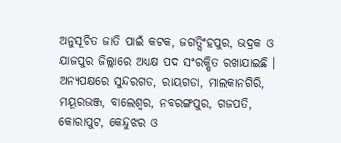ଅନୁସୂଚିତ ଜାତି ପାଇଁ କଟକ, ଜଗତ୍ସିଂହପୁର, ଭଦ୍ରକ ଓ ଯାଜପୁର ଜିଲ୍ଲାରେ ଅଧ୍ୟକ୍ଷ ପଦ ସଂରକ୍ଷିତ ରଖାଯାଇଛି । ଅନ୍ୟପକ୍ଷରେ ସୁନ୍ଦରଗଡ, ରାୟଗଡା, ମାଲକାନଗିରି, ମୟୂରଭଞ୍ଜ, ବାଲେଶ୍ୱର, ନବରଙ୍ଗପୁର, ଗଜପତି, କୋରାପୁଟ, କେନ୍ଦୁଝର ଓ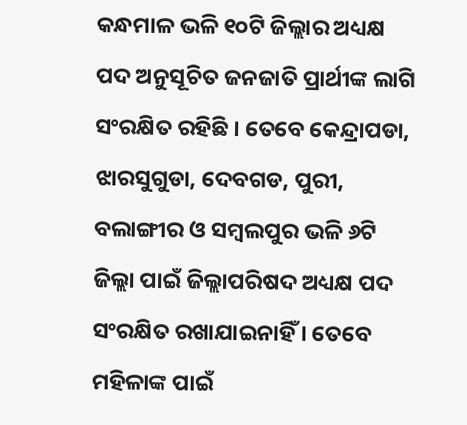କନ୍ଧମାଳ ଭଳି ୧୦ଟି ଜିଲ୍ଲାର ଅଧ୍ୟକ୍ଷ ପଦ ଅନୁସୂଚିତ ଜନଜାତି ପ୍ରାର୍ଥୀଙ୍କ ଲାଗି ସଂରକ୍ଷିତ ରହିଛି । ତେବେ କେନ୍ଦ୍ରାପଡା, ଝାରସୁଗୁଡା, ଦେବଗଡ, ପୁରୀ, ବଲାଙ୍ଗୀର ଓ ସମ୍ବଲପୁର ଭଳି ୬ଟି ଜିଲ୍ଲା ପାଇଁ ଜିଲ୍ଲାପରିଷଦ ଅଧ୍ୟକ୍ଷ ପଦ ସଂରକ୍ଷିତ ରଖାଯାଇନାହିଁ । ତେବେ ମହିଳାଙ୍କ ପାଇଁ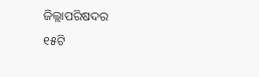ଜିଲ୍ଲାପରିଷଦର
୧୫ଟି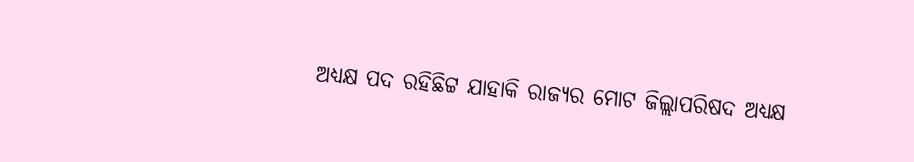ଅଧ୍ୟକ୍ଷ ପଦ ରହିଛିଟ୍ଟ ଯାହାକି ରାଜ୍ୟର ମୋଟ ଜିଲ୍ଲାପରିଷଦ ଅଧ୍ୟକ୍ଷ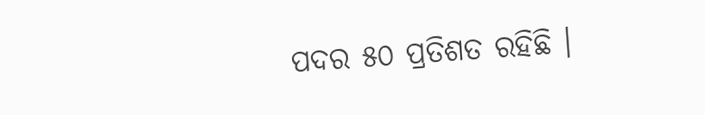ପଦର ୫୦ ପ୍ରତିଶତ ରହିଛି ।